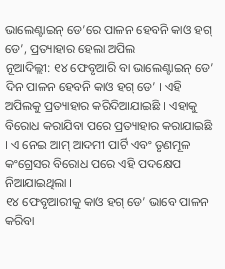ଭାଲେଣ୍ଟାଇନ୍ ଡେ’ରେ ପାଳନ ହେବନି କାଓ ହଗ୍ ଡେ’, ପ୍ରତ୍ୟାହାର ହେଲା ଅପିଲ
ନୂଆଦିଲ୍ଲୀ: ୧୪ ଫେବୃଆରି ବା ଭାଲେଣ୍ଟାଇନ୍ ଡେ’ ଦିନ ପାଳନ ହେବନି କାଓ ହଗ୍ ଡେ’ । ଏହି ଅପିଲକୁ ପ୍ରତ୍ୟାହାର କରିଦିଆଯାଇଛି । ଏହାକୁ ବିରୋଧ କରାଯିବା ପରେ ପ୍ରତ୍ୟାହାର କରାଯାଇଛି । ଏ ନେଇ ଆମ୍ ଆଦମୀ ପାର୍ଟି ଏବଂ ତୃଣମୂଳ କଂଗ୍ରେସର ବିରୋଧ ପରେ ଏହି ପଦକ୍ଷେପ ନିଆଯାଇଥିଲା ।
୧୪ ଫେବୃଆରୀକୁ କାଓ ହଗ୍ ଡେ’ ଭାବେ ପାଳନ କରିବା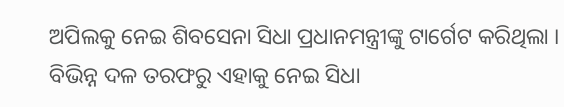ଅପିଲକୁ ନେଇ ଶିବସେନା ସିଧା ପ୍ରଧାନମନ୍ତ୍ରୀଙ୍କୁ ଟାର୍ଗେଟ କରିଥିଲା । ବିଭିନ୍ନ ଦଳ ତରଫରୁ ଏହାକୁ ନେଇ ସିଧା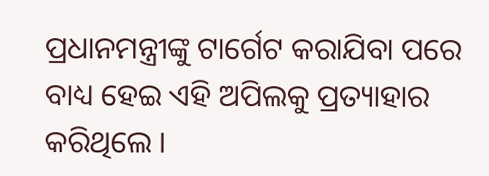ପ୍ରଧାନମନ୍ତ୍ରୀଙ୍କୁ ଟାର୍ଗେଟ କରାଯିବା ପରେ ବାଧ୍ୟ ହେଇ ଏହି ଅପିଲକୁ ପ୍ରତ୍ୟାହାର କରିଥିଲେ ।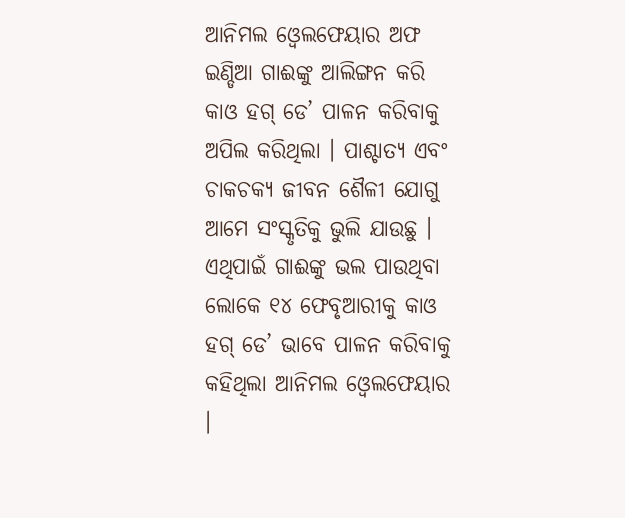ଆନିମଲ ଓ୍ବେଲଫେୟାର ଅଫ ଇଣ୍ଡିଆ ଗାଈଙ୍କୁ ଆଲିଙ୍ଗନ କରି କାଓ ହଗ୍ ଡେ’ ପାଳନ କରିବାକୁ ଅପିଲ କରିଥିଲା । ପାଶ୍ଚାତ୍ୟ ଏବଂ ଚାକଚକ୍ୟ ଜୀବନ ଶୈଳୀ ଯୋଗୁ ଆମେ ସଂସ୍କୃତିକୁ ଭୁଲି ଯାଉଛୁ । ଏଥିପାଇଁ ଗାଈଙ୍କୁ ଭଲ ପାଉଥିବା ଲୋକେ ୧୪ ଫେବୃଆରୀକୁ କାଓ ହଗ୍ ଡେ’ ଭାବେ ପାଳନ କରିବାକୁ କହିଥିଲା ଆନିମଲ ଓ୍ବେଲଫେୟାର ।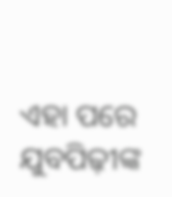ଏହା ପରେ ଯୁବପିଢ଼ୀଙ୍କ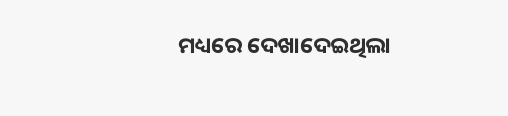ମଧ୍ୟରେ ଦେଖାଦେଇଥିଲା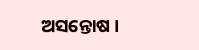ଅସନ୍ତୋଷ ।